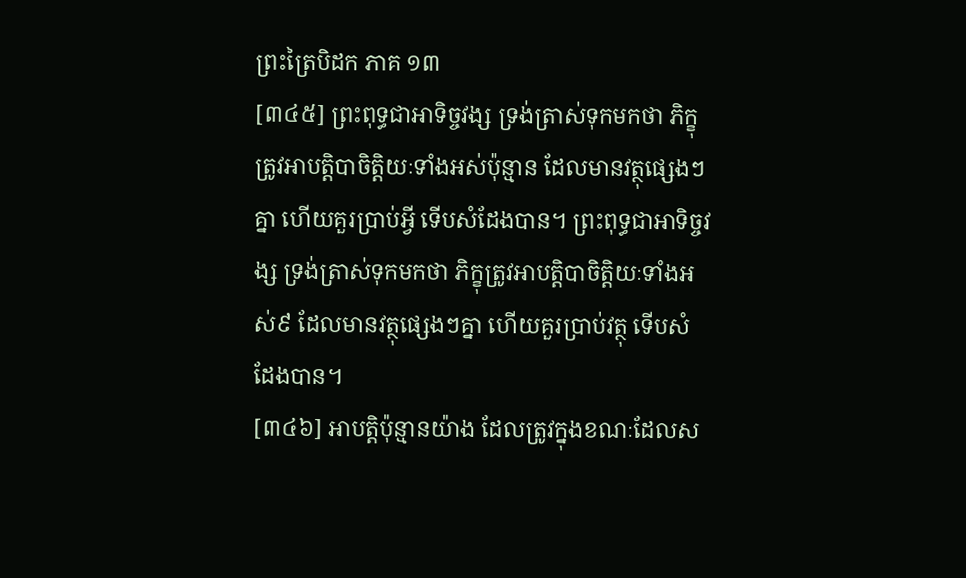ព្រះត្រៃបិដក ភាគ ១៣
[៣៤៥] ព្រះពុទ្ធជាអាទិច្ចវង្ស ទ្រង់ត្រាស់ទុកមកថា ភិក្ខុត្រូវអាបត្តិបាចិត្តិយៈទាំងអស់ប៉ុន្មាន ដែលមានវត្ថុផ្សេងៗគ្នា ហើយគួរប្រាប់អ្វី ទើបសំដែងបាន។ ព្រះពុទ្ធជាអាទិច្ចវង្ស ទ្រង់ត្រាស់ទុកមកថា ភិក្ខុត្រូវអាបត្តិបាចិត្តិយៈទាំងអស់៩ ដែលមានវត្ថុផ្សេងៗគ្នា ហើយគួរប្រាប់វត្ថុ ទើបសំដែងបាន។
[៣៤៦] អាបត្តិប៉ុន្មានយ៉ាង ដែលត្រូវក្នុងខណៈដែលស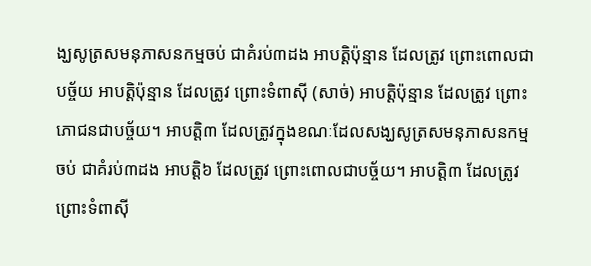ង្ឃសូត្រសមនុភាសនកម្មចប់ ជាគំរប់៣ដង អាបត្តិប៉ុន្មាន ដែលត្រូវ ព្រោះពោលជាបច្ច័យ អាបត្តិប៉ុន្មាន ដែលត្រូវ ព្រោះទំពាស៊ី (សាច់) អាបត្តិប៉ុន្មាន ដែលត្រូវ ព្រោះភោជនជាបច្ច័យ។ អាបត្តិ៣ ដែលត្រូវក្នុងខណៈដែលសង្ឃសូត្រសមនុភាសនកម្មចប់ ជាគំរប់៣ដង អាបត្តិ៦ ដែលត្រូវ ព្រោះពោលជាបច្ច័យ។ អាបត្តិ៣ ដែលត្រូវ ព្រោះទំពាស៊ី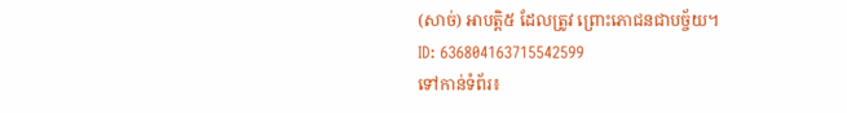(សាច់) អាបត្តិ៥ ដែលត្រូវ ព្រោះភោជនជាបច្ច័យ។
ID: 636804163715542599
ទៅកាន់ទំព័រ៖